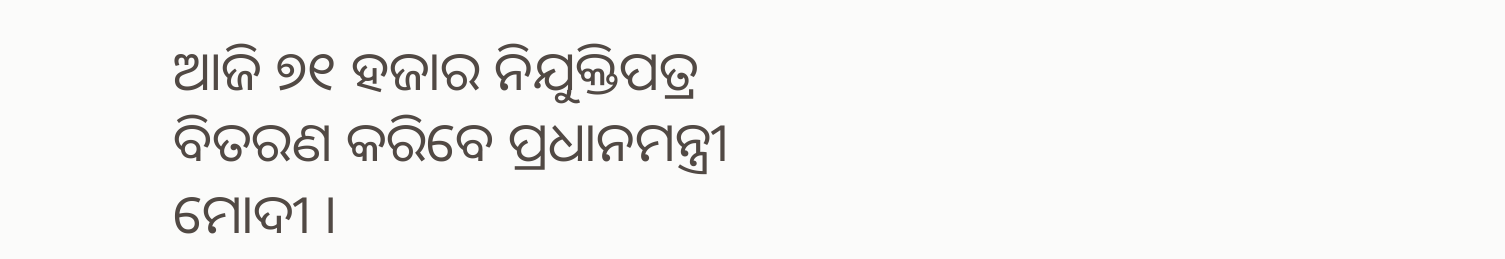ଆଜି ୭୧ ହଜାର ନିଯୁକ୍ତିପତ୍ର ବିତରଣ କରିବେ ପ୍ରଧାନମନ୍ତ୍ରୀ ମୋଦୀ ।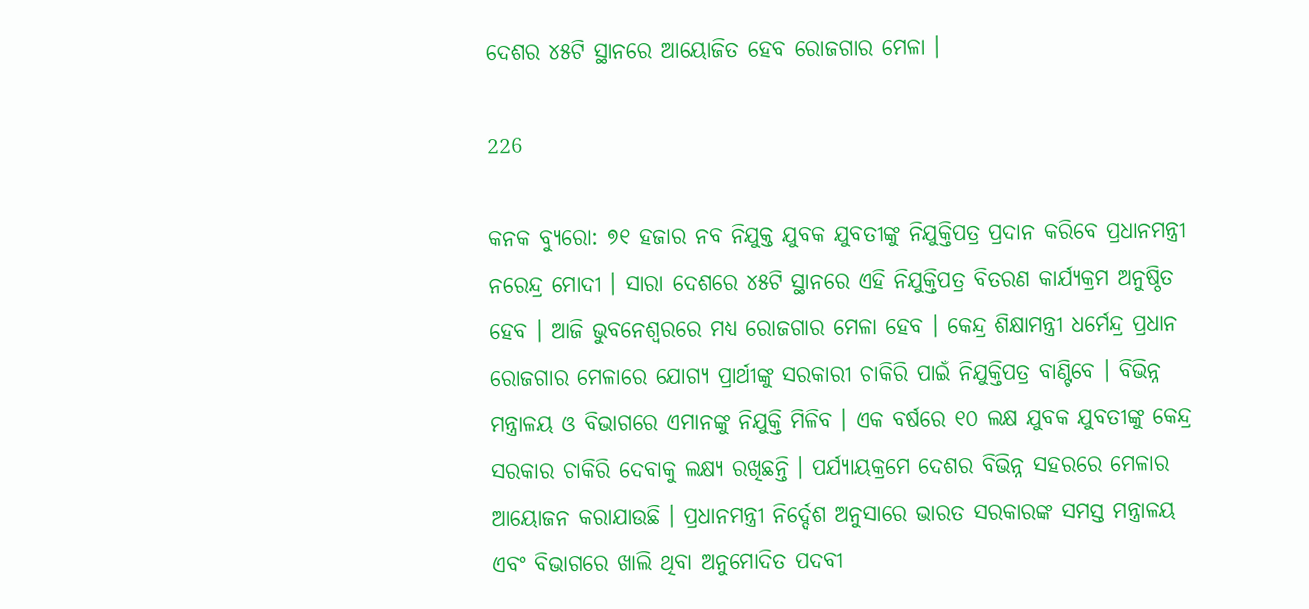ଦେଶର ୪୫ଟି ସ୍ଥାନରେ ଆୟୋଜିତ ହେବ ରୋଜଗାର ମେଳା ।

226

କନକ ବ୍ୟୁରୋ: ୭୧ ହଜାର ନବ ନିଯୁକ୍ତ ଯୁବକ ଯୁବତୀଙ୍କୁ ନିଯୁକ୍ତିପତ୍ର ପ୍ରଦାନ କରିବେ ପ୍ରଧାନମନ୍ତ୍ରୀ ନରେନ୍ଦ୍ର ମୋଦୀ । ସାରା ଦେଶରେ ୪୫ଟି ସ୍ଥାନରେ ଏହି ନିଯୁକ୍ତିପତ୍ର ବିତରଣ କାର୍ଯ୍ୟକ୍ରମ ଅନୁଷ୍ଠିତ ହେବ । ଆଜି ଭୁବନେଶ୍ୱରରେ ମଧ୍ୟ ରୋଜଗାର ମେଳା ହେବ । କେନ୍ଦ୍ର ଶିକ୍ଷାମନ୍ତ୍ରୀ ଧର୍ମେନ୍ଦ୍ର ପ୍ରଧାନ ରୋଜଗାର ମେଳାରେ ଯୋଗ୍ୟ ପ୍ରାର୍ଥୀଙ୍କୁ ସରକାରୀ ଚାକିରି ପାଇଁ ନିଯୁକ୍ତିପତ୍ର ବାଣ୍ଟିବେ । ବିଭିନ୍ନ ମନ୍ତ୍ରାଳୟ ଓ ବିଭାଗରେ ଏମାନଙ୍କୁ ନିଯୁକ୍ତି ମିଳିବ । ଏକ ବର୍ଷରେ ୧୦ ଲକ୍ଷ ଯୁବକ ଯୁବତୀଙ୍କୁ କେନ୍ଦ୍ର ସରକାର ଚାକିରି ଦେବାକୁ ଲକ୍ଷ୍ୟ ରଖିଛନ୍ତି । ପର୍ଯ୍ୟାୟକ୍ରମେ ଦେଶର ବିଭିନ୍ନ ସହରରେ ମେଳାର ଆୟୋଜନ କରାଯାଉଛି । ପ୍ରଧାନମନ୍ତ୍ରୀ ନିର୍ଦ୍ଦେଶ ଅନୁସାରେ ଭାରତ ସରକାରଙ୍କ ସମସ୍ତ ମନ୍ତ୍ରାଳୟ ଏବଂ ବିଭାଗରେ ଖାଲି ଥିବା ଅନୁମୋଦିତ ପଦବୀ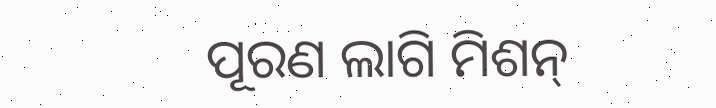ପୂରଣ ଲାଗି ମିଶନ୍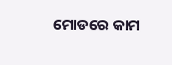ମୋଡରେ କାମ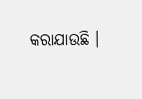କରାଯାଉଛି ।